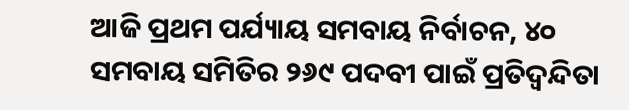ଆଜି ପ୍ରଥମ ପର୍ଯ୍ୟାୟ ସମବାୟ ନିର୍ବାଚନ, ୪୦ ସମବାୟ ସମିତିର ୨୬୯ ପଦବୀ ପାଇଁ ପ୍ରତିଦ୍ୱନ୍ଦିତା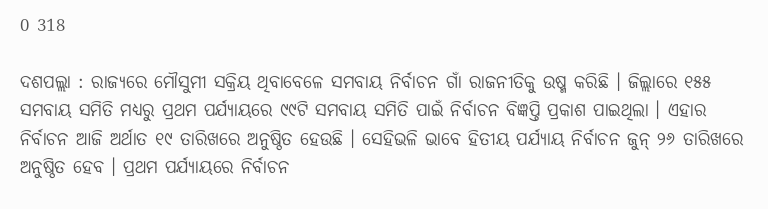0 318

ଦଶପଲ୍ଲା : ରାଜ୍ୟରେ ମୌସୁମୀ ସକ୍ରିୟ ଥିବାବେଳେ ସମବାୟ ନିର୍ବାଚନ ଗାଁ ରାଜନୀତିକୁ ଉଷ୍ମ କରିଛି । ଜିଲ୍ଲାରେ ୧୫୫ ସମବାୟ ସମିତି ମଧ୍ୟରୁ ପ୍ରଥମ ପର୍ଯ୍ୟାୟରେ ୯୯ଟି ସମବାୟ ସମିତି ପାଇଁ ନିର୍ବାଚନ ବିଜ୍ଞପ୍ତି ପ୍ରକାଶ ପାଇଥିଲା । ଏହାର ନିର୍ବାଚନ ଆଜି ଅର୍ଥାତ ୧୯ ତାରିଖରେ ଅନୁଷ୍ଠିତ ହେଉଛି । ସେହିଭଳି ଭାବେ ହିତୀୟ ପର୍ଯ୍ୟାୟ ନିର୍ବାଚନ ଜୁନ୍‌ ୨୬ ତାରିଖରେ ଅନୁଷ୍ଠିତ ହେବ । ପ୍ରଥମ ପର୍ଯ୍ୟାୟରେ ନିର୍ବାଚନ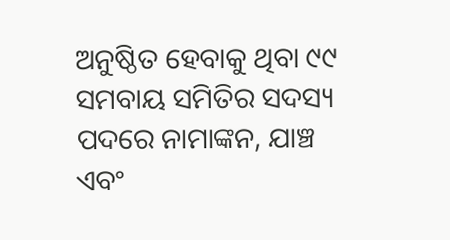ଅନୁଷ୍ଠିତ ହେବାକୁ ଥିବା ୯୯ ସମବାୟ ସମିତିର ସଦସ୍ୟ ପଦରେ ନାମାଙ୍କନ, ଯାଞ୍ଚ ଏବଂ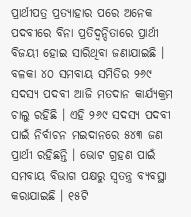ପ୍ରାର୍ଥୀପତ୍ର ପ୍ରତ୍ୟାହାର ପରେ ଅନେକ ପଦବୀରେ ବିନା ପ୍ରତିଦ୍ୱନ୍ଦିତାରେ ପ୍ରାର୍ଥୀ ବିଜୟୀ ହୋଇ ସାରିଥିବା ଜଣାଯାଇଛି । ବଳକା ୪୦ ସମବାୟ ସମିତିର ୨୬୯ ସଦସ୍ୟ ପଦବୀ ଆଜି ମତଦାନ କାର୍ଯ୍ୟକ୍ରମ ଚାଲୁ ରହିଛି । ଏହି ୨୬୯ ସଦସ୍ୟ ପଦବୀ ପାଇଁ ନିର୍ବାଚନ ମଇଦାନରେ ୫୪୩ ଜଣ ପ୍ରାର୍ଥୀ ରହିଛନ୍ତି । ଭୋଟ ଗ୍ରହଣ ପାଇଁ ସମବାୟ ବିଭାଗ ପକ୍ଷରୁ ସ୍ୱତନ୍ତ୍ର ବ୍ୟବସ୍ଥା କରାଯାଇଛି । ୧୫ଟି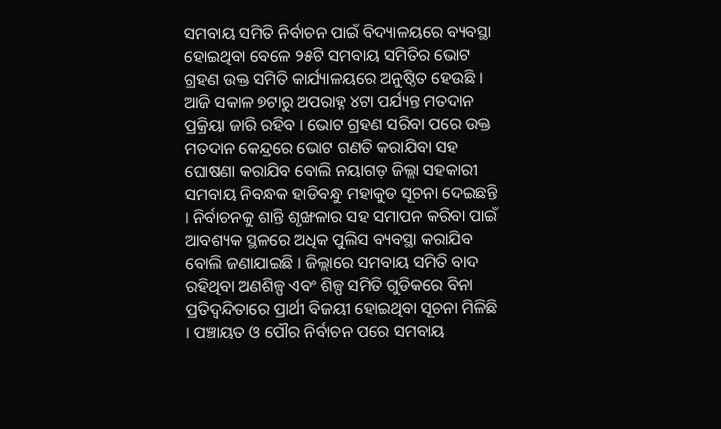ସମବାୟ ସମିତି ନିର୍ବାଚନ ପାଇଁ ବିଦ୍ୟାଳୟରେ ବ୍ୟବସ୍ଥା ହୋଇଥିବା ବେଳେ ୨୫ଟି ସମବାୟ ସମିତିର ଭୋଟ ଗ୍ରହଣ ଉକ୍ତ ସମିତି କାର୍ଯ୍ୟାଳୟରେ ଅନୁଷ୍ଠିତ ହେଉଛି । ଆଜି ସକାଳ ୭ଟାରୁ ଅପରାହ୍ନ ୪ଟା ପର୍ଯ୍ୟନ୍ତ ମତଦାନ ପ୍ରକ୍ରିୟା ଜାରି ରହିବ । ଭୋଟ ଗ୍ରହଣ ସରିବା ପରେ ଉକ୍ତ ମତଦାନ କେନ୍ଦ୍ରରେ ଭୋଟ ଗଣତି କରାଯିବା ସହ ଘୋଷଣା କରାଯିବ ବୋଲି ନୟାଗଡ଼ ଜିଲ୍ଲା ସହକାରୀ ସମବାୟ ନିବନ୍ଧକ ହାଡିବନ୍ଧୁ ମହାକୁଡ ସୂଚନା ଦେଇଛନ୍ତି । ନିର୍ବାଚନକୁ ଶାନ୍ତି ଶୃଙ୍ଖଳାର ସହ ସମାପନ କରିବା ପାଇଁ ଆବଶ୍ୟକ ସ୍ଥଳରେ ଅଧିକ ପୁଲିସ ବ୍ୟବସ୍ଥା କରାଯିବ ବୋଲି ଜଣାଯାଇଛି । ଜିଲ୍ଲାରେ ସମବାୟ ସମିତି ବାଦ ରହିଥିବା ଅଣଶିଳ୍ପ ଏବଂ ଶିଳ୍ପ ସମିତି ଗୁଡିକରେ ବିନା ପ୍ରତିଦ୍ୱନ୍ଦିତାରେ ପ୍ରାର୍ଥୀ ବିଜୟୀ ହୋଇଥିବା ସୂଚନା ମିଳିଛି । ପଞ୍ଚାୟତ ଓ ପୌର ନିର୍ବାଚନ ପରେ ସମବାୟ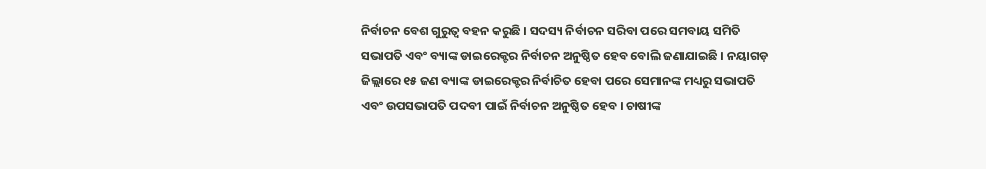ନିର୍ବାଚନ ବେଶ ଗୁରୁତ୍ୱ ବହନ କରୁଛି । ସଦସ୍ୟ ନିର୍ବାଚନ ସରିବା ପରେ ସମବାୟ ସମିତି ସଭାପତି ଏବଂ ବ୍ୟାଙ୍କ ଡାଇରେକ୍ଟର ନିର୍ବାଚନ ଅନୁଷ୍ଠିତ ହେବ ବୋଲି ଜଣାଯାଇଛି । ନୟାଗଡ଼ ଜିଲ୍ଲାରେ ୧୫ ଜଣ ବ୍ୟାଙ୍କ ଡାଇରେକ୍ଟର ନିର୍ବାଚିତ ହେବା ପରେ ସେମାନଙ୍କ ମଧ୍ୟରୁ ସଭାପତି ଏବଂ ଉପସଭାପତି ପଦବୀ ପାଇଁ ନିର୍ବାଚନ ଅନୁଷ୍ଠିତ ହେବ । ଚାଷୀଙ୍କ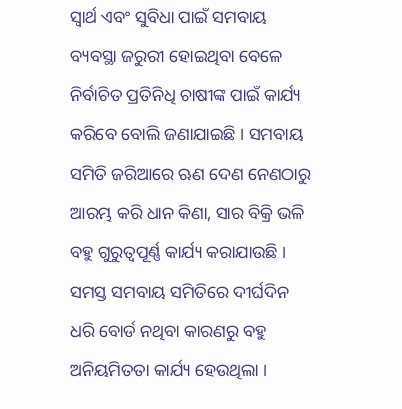ସ୍ୱାର୍ଥ ଏବଂ ସୁବିଧା ପାଇଁ ସମବାୟ ବ୍ୟବସ୍ଥା ଜରୁରୀ ହୋଇଥିବା ବେଳେ ନିର୍ବାଚିତ ପ୍ରତିନିଧି ଚାଷୀଙ୍କ ପାଇଁ କାର୍ଯ୍ୟ କରିବେ ବୋଲି ଜଣାଯାଇଛି । ସମବାୟ ସମିତି ଜରିଆରେ ଋଣ ଦେଣ ନେଣଠାରୁ ଆରମ୍ଭ କରି ଧାନ କିଣା, ସାର ବିକ୍ରି ଭଳି ବହୁ ଗୁରୁତ୍ୱପୂର୍ଣ୍ଣ କାର୍ଯ୍ୟ କରାଯାଉଛି । ସମସ୍ତ ସମବାୟ ସମିତିରେ ଦୀର୍ଘଦିନ ଧରି ବୋର୍ଡ ନଥିବା କାରଣରୁ ବହୁ ଅନିୟମିତତା କାର୍ଯ୍ୟ ହେଉଥିଲା ।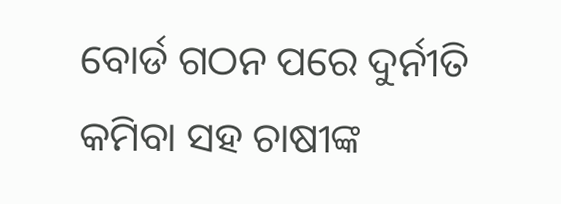ବୋର୍ଡ ଗଠନ ପରେ ଦୁର୍ନୀତି କମିବା ସହ ଚାଷୀଙ୍କ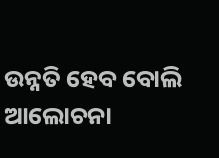ଉନ୍ନତି ହେବ ବୋଲି ଆଲୋଚନା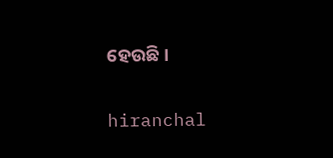ହେଉଛି ।

hiranchal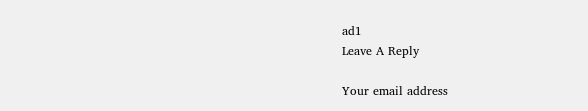ad1
Leave A Reply

Your email address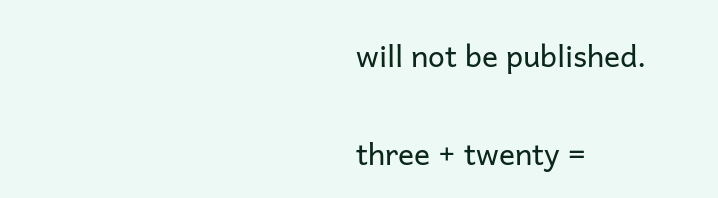will not be published.

three + twenty =